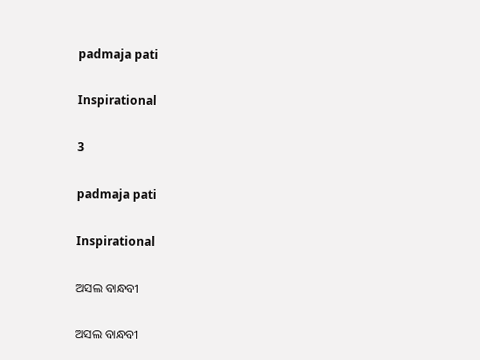padmaja pati

Inspirational

3

padmaja pati

Inspirational

ଅସଲ ବାନ୍ଧବୀ

ଅସଲ ବାନ୍ଧବୀ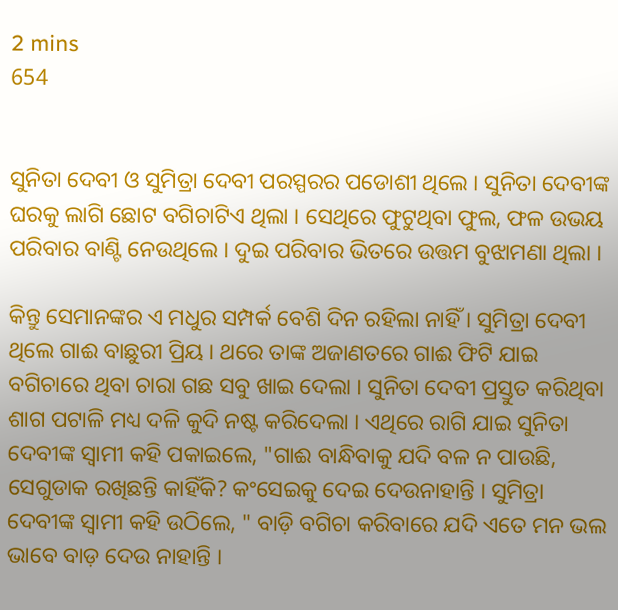2 mins
654


ସୁନିତା ଦେବୀ ଓ ସୁମିତ୍ରା ଦେବୀ ପରସ୍ପରର ପଡୋଶୀ ଥିଲେ । ସୁନିତା ଦେବୀଙ୍କ ଘରକୁ ଲାଗି ଛୋଟ ବଗିଚାଟିଏ ଥିଲା । ସେଥିରେ ଫୁଟୁଥିବା ଫୁଲ, ଫଳ ଉଭୟ ପରିବାର ବାଣ୍ଟି ନେଉଥିଲେ । ଦୁଇ ପରିବାର ଭିତରେ ଉତ୍ତମ ବୁଝାମଣା ଥିଲା ।

କିନ୍ତୁ ସେମାନଙ୍କର ଏ ମଧୁର ସମ୍ପର୍କ ବେଶି ଦିନ ରହିଲା ନାହିଁ । ସୁମିତ୍ରା ଦେବୀ ଥିଲେ ଗାଈ ବାଛୁରୀ ପ୍ରିୟ । ଥରେ ତାଙ୍କ ଅଜାଣତରେ ଗାଈ ଫିଟି ଯାଇ ବଗିଚାରେ ଥିବା ଚାରା ଗଛ ସବୁ ଖାଇ ଦେଲା । ସୁନିତା ଦେବୀ ପ୍ରସ୍ତୁତ କରିଥିବା ଶାଗ ପଟାଳି ମଧ୍ୟ ଦଳି କୁଦି ନଷ୍ଟ କରିଦେଲା । ଏଥିରେ ରାଗି ଯାଇ ସୁନିତା ଦେବୀଙ୍କ ସ୍ଵାମୀ କହି ପକାଇଲେ, "ଗାଈ ବାନ୍ଧିବାକୁ ଯଦି ବଳ ନ ପାଉଛି, ସେଗୁଡାକ ରଖିଛନ୍ତି କାହିଁକି? କଂସେଇକୁ ଦେଇ ଦେଉନାହାନ୍ତି । ସୁମିତ୍ରା ଦେବୀଙ୍କ ସ୍ଵାମୀ କହି ଉଠିଲେ, " ବାଡ଼ି ବଗିଚା କରିବାରେ ଯଦି ଏତେ ମନ ଭଲ ଭାବେ ବାଡ଼ ଦେଉ ନାହାନ୍ତି ।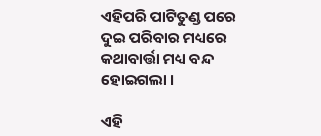ଏହିପରି ପାଟିତୁଣ୍ଡ ପରେ ଦୁଇ ପରିବାର ମଧ୍ୟରେ କଥାବାର୍ତ୍ତା ମଧ୍ୟ ବନ୍ଦ ହୋଇଗଲା ।

ଏହି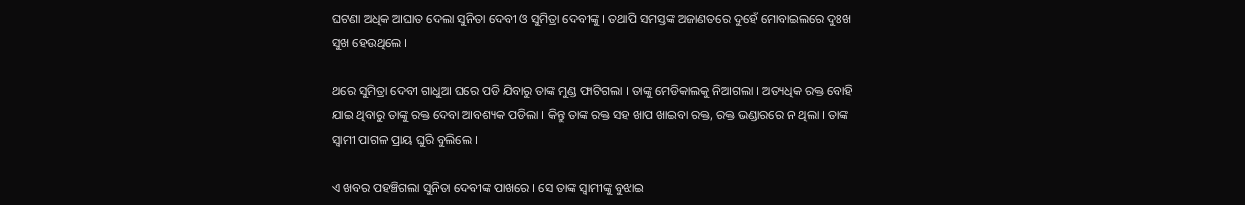ଘଟଣା ଅଧିକ ଆଘାତ ଦେଲା ସୁନିତା ଦେବୀ ଓ ସୁମିତ୍ରା ଦେବୀଙ୍କୁ । ତଥାପି ସମସ୍ତଙ୍କ ଅଜାଣତରେ ଦୁହେଁ ମୋବାଇଲରେ ଦୁଃଖ ସୁଖ ହେଉଥିଲେ ।

ଥରେ ସୁମିତ୍ରା ଦେବୀ ଗାଧୁଆ ଘରେ ପଡି ଯିବାରୁ ତାଙ୍କ ମୁଣ୍ଡ ଫାଟିଗଲା । ତାଙ୍କୁ ମେଡିକାଲକୁ ନିଆଗଲା । ଅତ୍ୟଧିକ ରକ୍ତ ବୋହି ଯାଇ ଥିବାରୁ ତାଙ୍କୁ ରକ୍ତ ଦେବା ଆବଶ୍ୟକ ପଡିଲା । କିନ୍ତୁ ତାଙ୍କ ରକ୍ତ ସହ ଖାପ ଖାଇବା ରକ୍ତ, ରକ୍ତ ଭଣ୍ଡାରରେ ନ ଥିଲା । ତାଙ୍କ ସ୍ୱାମୀ ପାଗଳ ପ୍ରାୟ ଘୁରି ବୁଲିଲେ ।

ଏ ଖବର ପହଞ୍ଚିଗଲା ସୁନିତା ଦେବୀଙ୍କ ପାଖରେ । ସେ ତାଙ୍କ ସ୍ୱାମୀଙ୍କୁ ବୁଝାଇ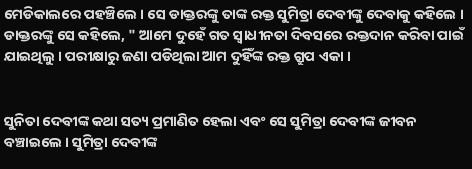ମେଡିକାଲରେ ପହଞ୍ଚିଲେ । ସେ ଡାକ୍ତରଙ୍କୁ ତାଙ୍କ ରକ୍ତ ସୁମିତ୍ରା ଦେବୀଙ୍କୁ ଦେବାକୁ କହିଲେ । ଡାକ୍ତରଙ୍କୁ ସେ କହିଲେ, " ଆମେ ଦୁହେଁ ଗତ ସ୍ୱାଧୀନତା ଦିବସରେ ରକ୍ତଦାନ କରିବା ପାଇଁ ଯାଇଥିଲୁ । ପରୀକ୍ଷାରୁ ଜଣା ପଡିଥିଲା ଆମ ଦୁହିଁଙ୍କ ରକ୍ତ ଗ୍ରୁପ ଏକା ।


ସୁନିତା ଦେବୀଙ୍କ କଥା ସତ୍ୟ ପ୍ରମାଣିତ ହେଲା ଏବଂ ସେ ସୁମିତ୍ରା ଦେବୀଙ୍କ ଜୀବନ ବଞ୍ଚାଇଲେ । ସୁମିତ୍ରା ଦେବୀଙ୍କ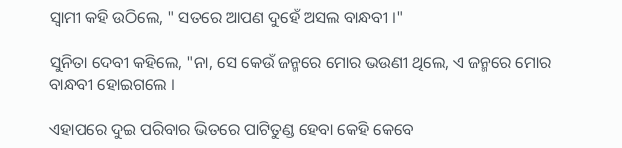ସ୍ୱାମୀ କହି ଉଠିଲେ, " ସତରେ ଆପଣ ଦୁହେଁ ଅସଲ ବାନ୍ଧବୀ ।"

ସୁନିତା ଦେବୀ କହିଲେ, "ନା, ସେ କେଉଁ ଜନ୍ମରେ ମୋର ଭଉଣୀ ଥିଲେ, ଏ ଜନ୍ମରେ ମୋର ବାନ୍ଧବୀ ହୋଇଗଲେ ।

ଏହାପରେ ଦୁଇ ପରିବାର ଭିତରେ ପାଟିତୁଣ୍ଡ ହେବା କେହି କେବେ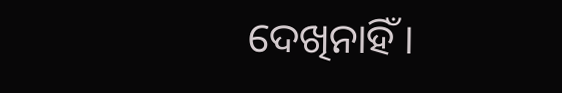ଦେଖିନାହିଁ ।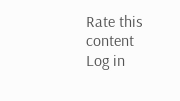Rate this content
Log in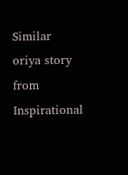Similar oriya story from Inspirational